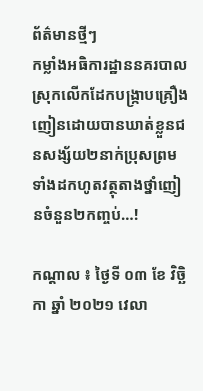ព័ត៌មានថ្មីៗ
កម្លាំងអធិការដ្ឋាននគរបាលស្រុកលើកដែកបង្ក្រាបគ្រឿងញៀនដោយបានឃាត់ខ្លួនជនសង្ស័យ២នាក់ប្រុសព្រមទាំងដកហូតវត្ថុតាងថ្នាំញៀនចំនួន២កញ្ចប់…!

កណ្តាល ៖ ថ្ងៃទី ០៣ ខែ វិច្ឆិកា ឆ្នាំ ២០២១ វេលា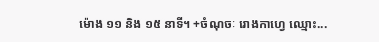ម៉ោង ១១ និង ១៥ នាទី។ +ចំណុចៈ រោងកាហ្វេ ឈ្មោះ...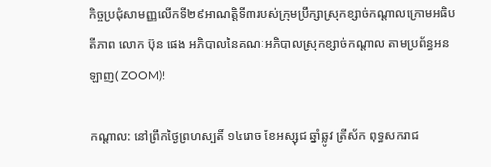កិច្ចប្រជុំសាមញ្ញលើកទី២៩អាណត្តិទី៣របស់ក្រុមប្រឹក្សាស្រុកខ្សាច់កណ្តាលក្រោមអធិបតីភាព លោក ប៊ុន ផេង អភិបាលនៃគណៈអភិបាលស្រុកខ្សាច់កណ្តាល តាមប្រព័ន្ធអនឡាញ( ZOOM)!

កណ្ដាល: នៅព្រឹកថ្ងៃព្រហស្បតិ៍ ១៤រោច ខែអស្សុជ ឆ្នាំឆ្លូវ ត្រីស័ក ពុទ្ធសករាជ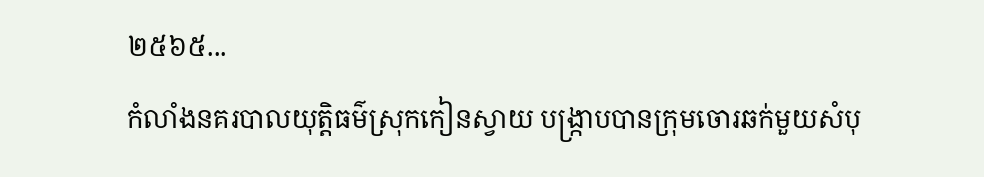២៥៦៥...
កំលាំងនគរបាលយុត្តិធម៌ស្រុកកៀនស្វាយ បង្ក្រាបបានក្រុមចោរឆក់មួយសំបុ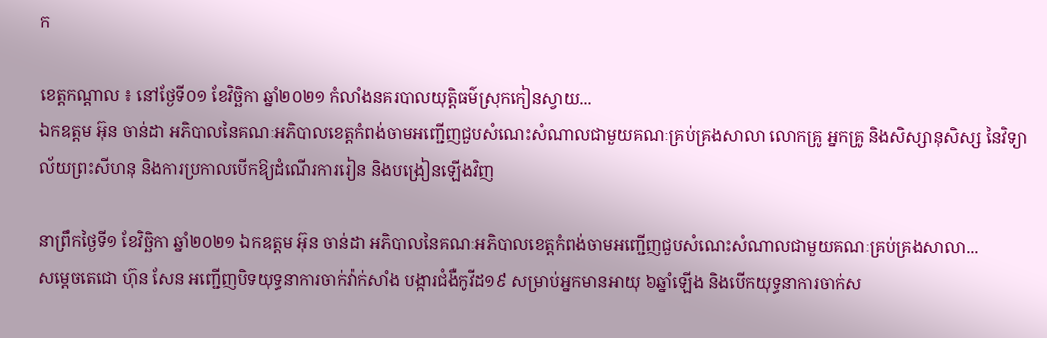ក

ខេត្តកណ្តាល ៖ នៅថ្ងែទី០១ ខែវិច្ឆិកា ឆ្នាំ២០២១ កំលាំងនគរបាលយុត្តិធម៌ស្រុកកៀនស្វាយ...
ឯកឧត្តម អ៊ុន ចាន់ដា អភិបាលនៃគណៈអភិបាលខេត្តកំពង់ចាមអញ្ជើញជួបសំណេះសំណាលជាមួយគណៈគ្រប់គ្រងសាលា លោកគ្រូ អ្នកគ្រូ និងសិស្សានុសិស្ស នៃវិទ្យាល័យព្រះសីហនុ និងការប្រកាលបើកឱ្យដំណើរការរៀន និងបង្រៀនឡើងវិញ

នាព្រឹកថ្ងៃទី១ ខែវិច្ឆិកា ឆ្នាំ២០២១ ឯកឧត្តម អ៊ុន ចាន់ដា អភិបាលនៃគណៈអភិបាលខេត្តកំពង់ចាមអញ្ជើញជួបសំណេះសំណាលជាមួយគណៈគ្រប់គ្រងសាលា...
សម្តេចតេជោ ហ៊ុន សែន អញ្ជើញបិទយុទ្ធនាការចាក់វ៉ាក់សាំង បង្ការជំងឺកូវីដ១៩ សម្រាប់អ្នកមានអាយុ ៦ឆ្នាំឡើង និងបើកយុទ្ធនាការចាក់ស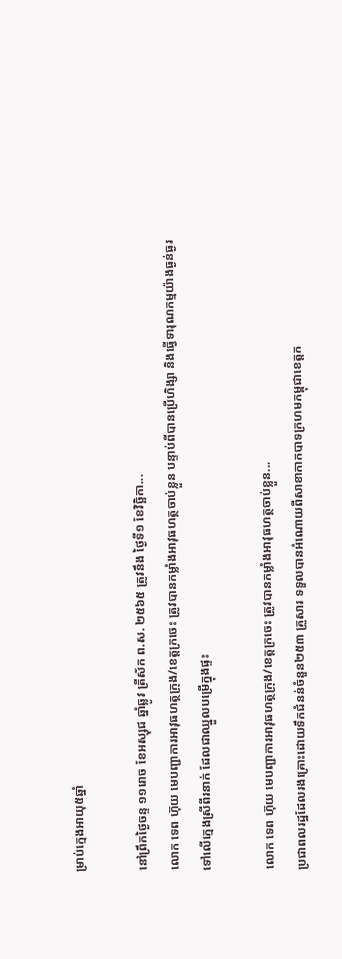ម្រាប់ក្មេងអាយុ៥ឆ្នាំ

នៅព្រឹកថ្ងៃចន្ទ ១១រោច ខែអស្សុជ ឆ្នាំឆ្លូវ ត្រីស័ក ព.ស. ២៥៦៥ ត្រូវនឹង ថ្ងៃទី១ ខែវិច្ឆិកា...
លោក ទេព ហ៊ុយ មេបញ្ជាការអាវុធហត្ថក្រុង/ខេត្តក្រចេះ ត្រូវបានកម្លាំងអាវុធហត្ថចាប់ខ្លួន បន្ទាប់ពីបានប្រើហិង្សា និងធ្វើទារុណកម្មយ៉ាងធ្ងន់ធ្ងរ ទៅលើក្មេងស្រីពីរនាក់ ដែលជាឈ្នួលបម្រើក្នុងផ្ទះ

លោក ទេព ហ៊ុយ មេបញ្ជាការអាវុធហត្ថក្រុង/ខេត្តក្រចេះ ត្រូវបានកម្លាំងអាវុធហត្ថចាប់ខ្លួន...
ប្រជាពលរដ្ឋដែលរងគ្រោះដោយទឹកជំនន់ចំនួន២៥៣ គ្រួសារ ទទួលបានអំណោយពីសាខាកាកបាទក្រហមកម្ពុជាខេត្តក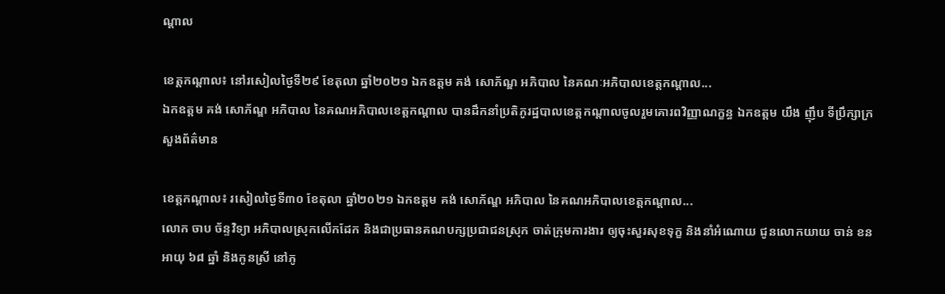ណ្ដាល

ខេត្តកណ្ដាល៖ នៅរសៀលថ្ងៃទី២៩ ខែតុលា ឆ្នាំ២០២១ ឯកឧត្តម គង់ សោភ័ណ្ឌ អភិបាល នៃគណៈអភិបាលខេត្តកណ្ដាល...
ឯកឧត្តម គង់ សោភ័ណ្ឌ អភិបាល នៃគណអភិបាលខេត្តកណ្តាល បានដឹកនាំប្រតិភូរដ្ឋបាលខេត្តកណ្តាលចូលរួមគោរពវិញ្ញាណក្ខន្ធ ឯកឧត្តម យឹង ញ៉ឹប ទីប្រឹក្សាក្រសួងព័ត៌មាន

ខេត្តកណ្តាល៖ រសៀលថ្ងៃទី៣០ ខែតុលា ឆ្នាំ២០២១ ឯកឧត្តម គង់ សោភ័ណ្ឌ អភិបាល នៃគណអភិបាលខេត្តកណ្តាល...
លោក ចាប ច័ន្ទវិទ្យា អភិបាលស្រុកលើកដែក និងជាប្រធានគណបក្សប្រជាជនស្រុក ចាត់ក្រុមការងារ ឲ្យចុះសួរសុខទុក្ខ និងនាំអំណោយ ជូនលោកយាយ ចាន់ ខន អាយុ ៦៨ ឆ្នាំ និងកូនស្រី នៅភូ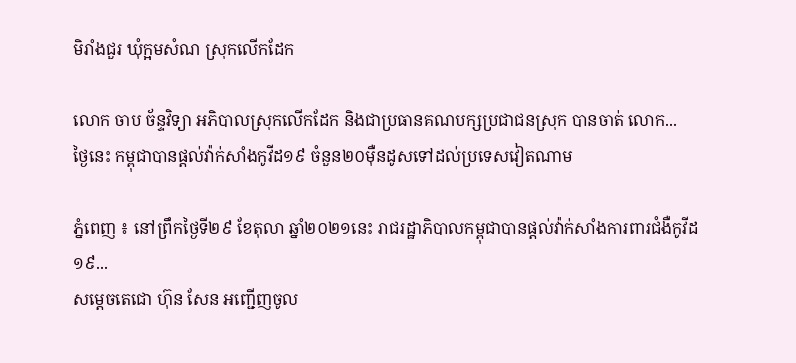មិរាំងជួរ ឃុំក្អមសំណ ស្រុកលើកដែក

លោក ចាប ច័ន្ទវិទ្យា អភិបាលស្រុកលើកដែក និងជាប្រធានគណបក្សប្រជាជនស្រុក បានចាត់ លោក...
ថ្ងៃនេះ កម្ពុជាបានផ្តល់វ៉ាក់សាំងកូវីដ១៩ ចំនួន២០ម៉ឺនដូសទៅដល់ប្រទេសវៀតណាម

ភ្នំពេញ ៖ នៅព្រឹកថ្ងៃទី២៩ ខែតុលា ឆ្នាំ២០២១នេះ រាជរដ្ឋាភិបាលកម្ពុជាបានផ្តល់វ៉ាក់សាំងការពារជំងឺកូវីដ១៩...
សម្ដេចតេជោ ហ៊ុន សែន អញ្ជើញចូល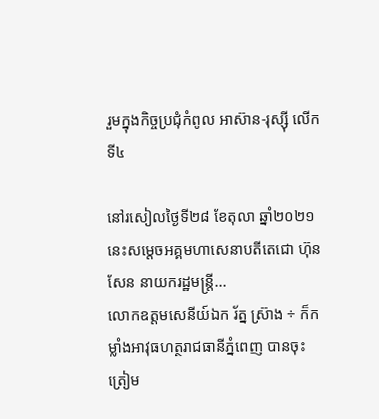រួមក្នុងកិច្ចប្រជុំកំពូល អាស៊ាន-រុស្ស៊ី លើកទី៤

នៅរសៀលថ្ងៃទី២៨ ខែតុលា ឆ្នាំ២០២១ នេះសម្ដេចអគ្គមហាសេនាបតីតេជោ ហ៊ុន សែន នាយករដ្ឋមន្ត្រី...
លោកឧត្តមសេនីយ៍ឯក រ័ត្ន ស្រ៊ាង ÷ ក៏កម្លាំងអាវុធហត្ថរាជធានីភ្នំពេញ បានចុះត្រៀម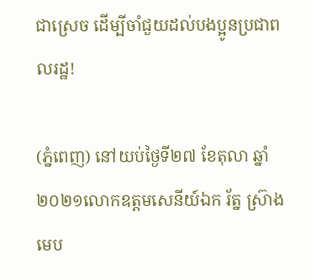ជាស្រេច ដើម្បីចាំជួយដល់បងប្អូនប្រជាពលរដ្ឋ!

(ភ្នំពេញ) នៅយប់ថ្ងៃទី២៧ ខែតុលា ឆ្នាំ២០២១លោកឧត្តមសេនីយ៍ឯក រ័ត្ន ស្រ៊ាង មេប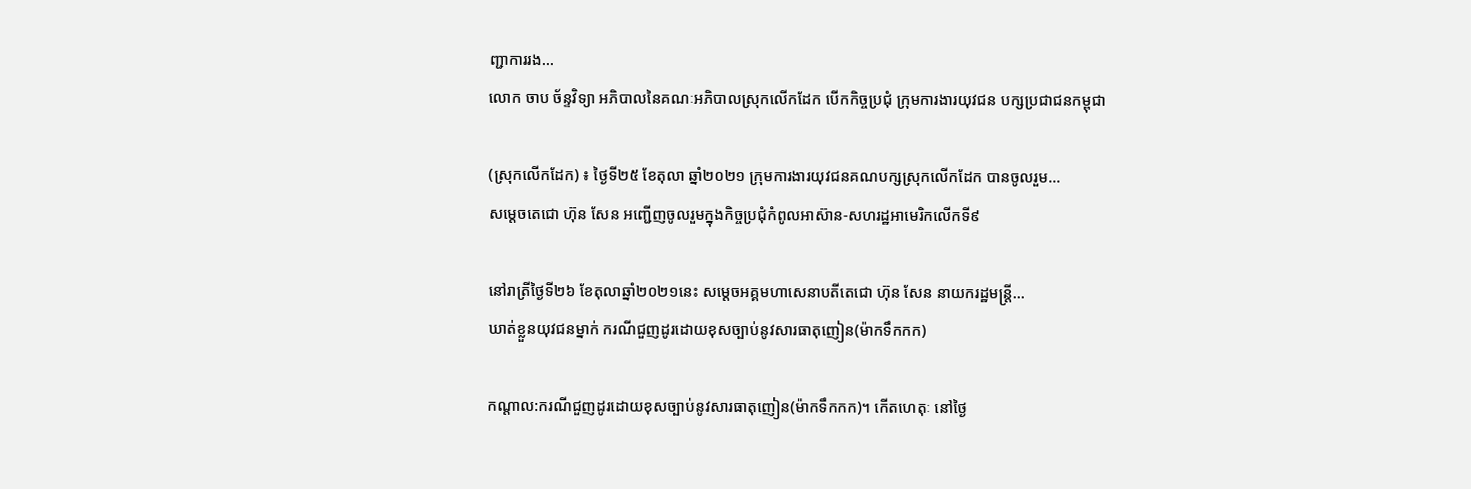ញ្ជាការរង...
លោក ចាប ច័ន្ទវិទ្យា អភិបាលនៃគណៈអភិបាលស្រុកលើកដែក បើកកិច្ចប្រជុំ ក្រុមការងារយុវជន បក្សប្រជាជនកម្ពុជា

(ស្រុកលើកដែក) ៖ ថ្ងៃទី២៥ ខែតុលា ឆ្នាំ២០២១ ក្រុមការងារយុវជនគណបក្សស្រុកលើកដែក បានចូលរួម...
សម្ដេចតេជោ ហ៊ុន សែន អញ្ជើញចូលរួមក្នុងកិច្ចប្រជុំកំពូលអាស៊ាន-សហរដ្ឋអាមេរិកលើកទី៩

នៅរាត្រីថ្ងៃទី២៦ ខែតុលាឆ្នាំ២០២១នេះ សម្ដេចអគ្គមហាសេនាបតីតេជោ ហ៊ុន សែន នាយករដ្ឋមន្ត្រី...
ឃាត់ខ្លួនយុវជនម្នាក់ ករណីជួញដូរដោយខុសច្បាប់នូវសារធាតុញៀន(ម៉ាកទឹកកក)

កណ្ដាល:ករណីជួញដូរដោយខុសច្បាប់នូវសារធាតុញៀន(ម៉ាកទឹកកក)។ កើតហេតុៈ នៅថ្ងៃ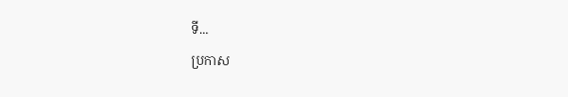ទី...
ប្រកាស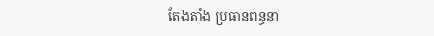តែងតាំង ប្រធានពន្ធនា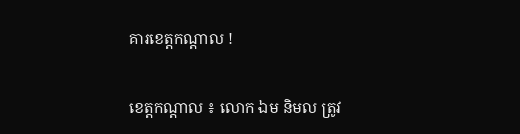គារខេត្តកណ្ដាល !

ខេត្តកណ្ដាល ៖ លោក ឯម និមល ត្រូវ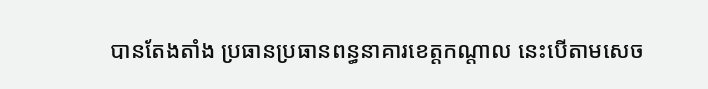បានតែងតាំង ប្រធានប្រធានពន្ធនាគារខេត្តកណ្តាល នេះបើតាមសេច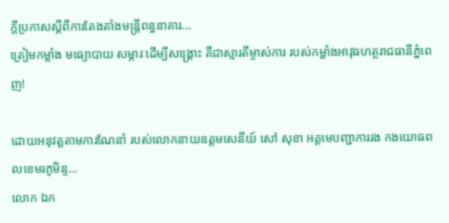ក្ដីប្រកាសស្ដីពីការតែងតាំងមន្ត្រីពន្ធនាគារ...
ត្រៀមកម្លាំង មធ្យោបាយ សម្ភារៈដើម្បីសង្គ្រោះ គឺជាស្មារតីម្ចាស់ការ របស់កម្លាំងអាវុធហត្ថរាជធានីភ្នំពេញ!

ដោយអនុវត្តតាមការណែនាំ របស់លោកនាយឧត្តមសេនីយ៍ សៅ សុខា អគ្គមេបញ្ជាការរង កងយោធពលខេមរភូមិន្ទ...
លោក ឯក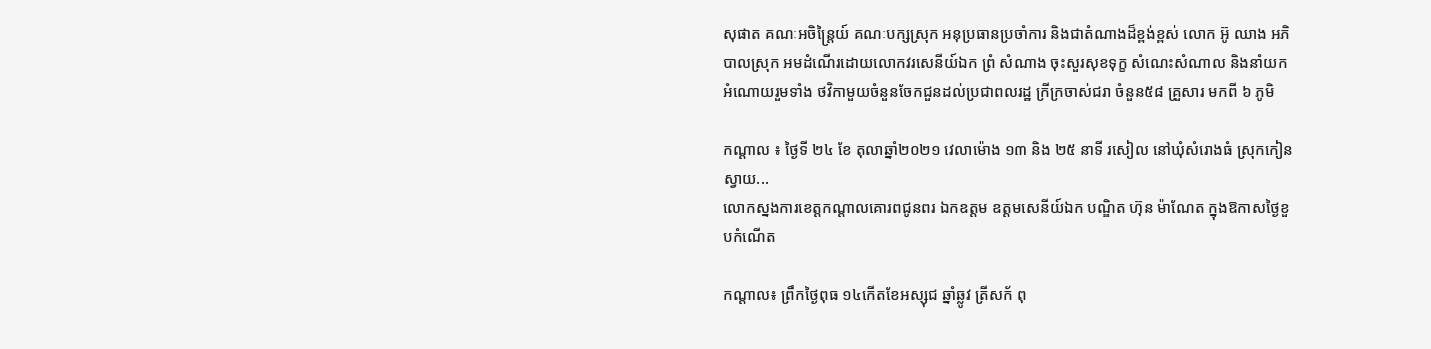សុផាត គណៈអចិន្ត្រៃយ៍ គណៈបក្សស្រុក អនុប្រធានប្រចាំការ និងជាតំណាងដ៏ខ្ពង់ខ្ពស់ លោក អ៊ូ ឈាង អភិបាលស្រុក អមដំណើរដោយលោកវរសេនីយ៍ឯក ព្រំ សំណាង ចុះសួរសុខទុក្ខ សំណេះសំណាល និងនាំយកអំណោយរួមទាំង ថវិកាមួយចំនួនចែកជួនដល់ប្រជាពលរដ្ឋ ក្រីក្រចាស់ជរា ចំនួន៥៨ គ្រួសារ មកពី ៦ ភូមិ

កណ្ដាល ៖ ថ្ងៃទី ២៤ ខែ តុលាឆ្នាំ២០២១ វេលាម៉ោង ១៣ និង ២៥ នាទី រសៀល នៅឃុំសំរោងធំ ស្រុកកៀនស្វាយ...
លោកស្នងការខេត្តកណ្ដាលគោរពជូនពរ ឯកឧត្តម ឧត្តមសេនីយ៍ឯក បណ្ឌិត ហ៊ុន ម៉ាណែត ក្នុងឱកាសថ្ងៃខួបកំណើត

កណ្តាល៖ ព្រឹកថ្ងៃពុធ ១៤កើតខែអស្សុជ ឆ្នាំឆ្លូវ ត្រីសក័ ពុ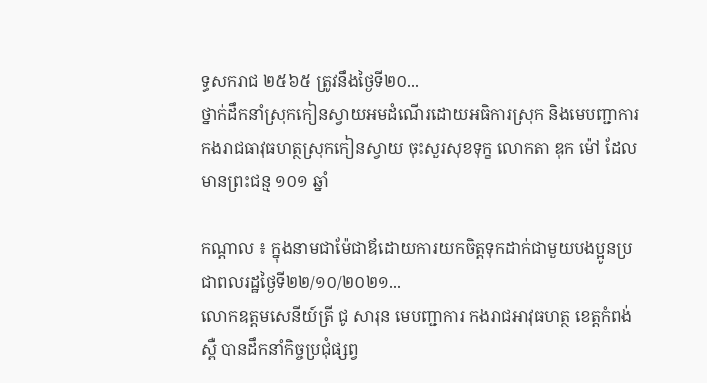ទ្ធសករាជ ២៥៦៥ ត្រូវនឹងថ្ងៃទី២០...
ថ្នាក់ដឹកនាំស្រុកកៀនស្វាយអមដំណើរដោយអធិការស្រុក និងមេបញ្ជាការកងរាជធាវុធហត្ថស្រុកកៀនស្វាយ ចុះសួរសុខទុក្ខ លោកតា ឌុក ម៉ៅ ដែលមានព្រះជន្ម ១០១ ឆ្នាំ

កណ្ដាល ៖ ក្នុងនាមជាម៉ែជាឪដោយការយកចិត្តទុកដាក់ជាមួយបងប្អូនប្រជាពលរដ្ឋថ្ងៃទី២២/១០/២០២១...
លោកឧត្តមសេនីយ៍ត្រី ជូ សារុន មេបញ្ជាការ កងរាជអាវុធហត្ថ ខេត្តកំពង់ស្ពឺ បានដឹកនាំកិច្ចប្រជុំផ្សព្វ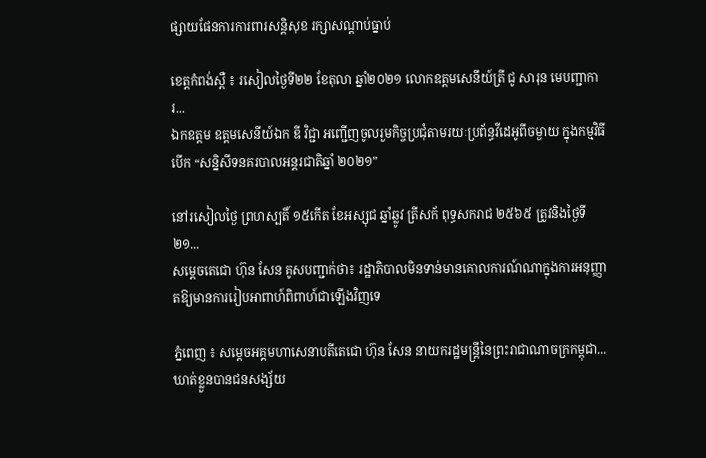ផ្សាយផែនការការពារសន្តិសុខ រក្សាសណ្តាប់ធ្នាប់

ខេត្តកំពង់ស្ពឺ ៖ រសៀលថ្ងៃទី២២ ខែតុលា ឆ្នាំ២០២១ លោកឧត្តមសេនីយ៍ត្រី ជូ សារុន មេបញ្ជាការ...
ឯកឧត្តម ឧត្តមសេនីយ៍ឯក ឌី វិជ្ជា អញ្ជើញចូលរួមកិច្ចប្រជុំតាមរយៈប្រព័ន្ធវីដេអូពីចម្ងាយ ក្នុងកម្មវិធីបើក “សន្និសីទនគរបាលអន្តរជាតិឆ្នាំ ២០២១”

នៅរសៀលថ្ងៃ ព្រហស្បតិ៍ ១៥កើត ខែអស្សុជ ឆ្នាំឆ្លូវ ត្រីសក័ ពុទ្ធសករាជ ២៥៦៥ ត្រូវនិងថ្ងៃទី២១...
សម្តេចតេជោ ហ៊ុន សែន គូសបញ្ជាក់ថា៖ រដ្ឋាភិបាលមិនទាន់មានគោលការណ៍ណាក្នុងការអនុញ្ញាតឱ្យមានការរៀបអាពាហ៍ពិពាហ៍ជាឡើងវិញទេ

ភ្នំពេញ ៖ សម្តេចអគ្គមហាសេនាបតីតេជោ ហ៊ុន សែន នាយករដ្ឋមន្ត្រីនៃព្រះរាជាណាចក្រកម្ពុជា...
ឃាត់ខ្លួនបានជនសង្ស័យ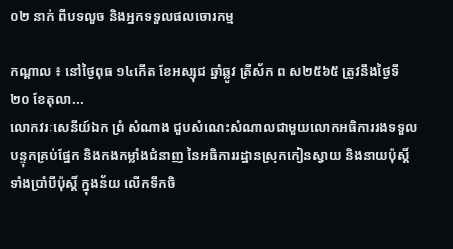០២ នាក់ ពីបទលួច និងអ្នកទទួលផលចោរកម្ម

កណ្ដាល ៖ នៅថ្ងៃពុធ ១៤កើត ខែអស្សុជ ឆ្នាំឆ្លូវ ត្រីស័ក ព ស២៥៦៥ ត្រូវនឹងថ្ងៃទី២០ ខែតុលា...
លោកវរៈសេនីយ៍ឯក ព្រំ សំណាង ជួបសំណេះសំណាលជាមួយលោកអធិការរងទទួលបន្ទុកគ្រប់ផ្នែក និងកងកម្លាំងជំនាញ នៃអធិការរដ្ឋានស្រុកកៀនស្វាយ និងនាយប៉ុស្តិ៍ទាំងប្រាំបីប៉ុស្តិ៍ ក្នុងន័យ លើកទឹកចិ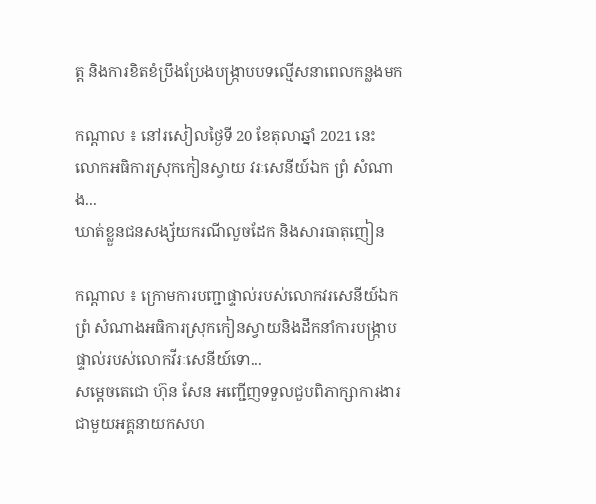ត្ត និងការខិតខំប្រឹងប្រែងបង្ក្រាបបទល្មើសនាពេលកន្លងមក

កណ្ដាល ៖ នៅរសៀលថ្ងៃទី 20 ខែតុលាឆ្នាំ 2021 នេះ លោកអធិការស្រុកកៀនស្វាយ វរៈសេនីយ៍ឯក ព្រំ សំណាង...
ឃាត់ខ្លួនជនសង្ស័យករណីលួចដែក និងសារធាតុញៀន

កណ្ដាល ៖ ក្រោមការបញ្ជាផ្ទាល់របស់លោកវរសេនីយ៍ឯក ព្រំ សំណាងអធិការស្រុកកៀនស្វាយនិងដឹកនាំការបង្ក្រាបផ្ទាល់របស់លោកវីរៈសេនីយ៍ទោ...
សម្ដេចតេជោ ហ៊ុន សែន អញ្ជើញទទួលជួបពិភាក្សាការងារជាមួយអគ្គនាយកសហ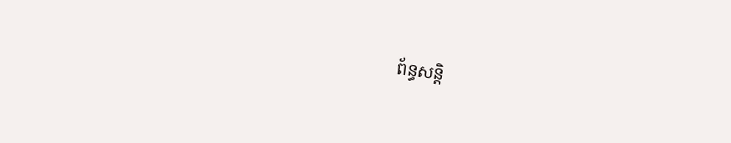ព័ន្ធសន្តិ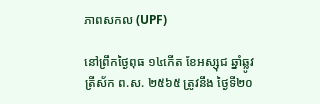ភាពសកល (UPF)

នៅព្រឹកថ្ងៃពុធ ១៤កើត ខែអស្សុជ ឆ្នាំឆ្លូវ ត្រីស័ក ព.ស. ២៥៦៥ ត្រូវនឹង ថ្ងៃទី២០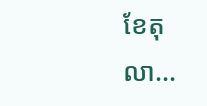ខែតុលា...